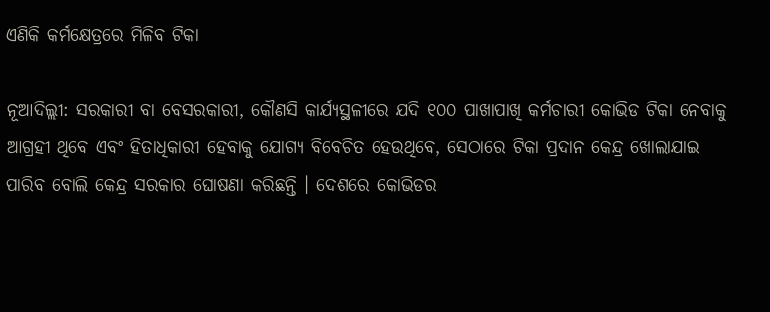ଏଣିକି କର୍ମକ୍ଷେତ୍ରରେ ମିଳିବ ଟିକା

ନୂଆଦିଲ୍ଲୀ: ସରକାରୀ ବା ବେସରକାରୀ, କୌଣସି କାର୍ଯ୍ୟସ୍ଥଳୀରେ ଯଦି ୧୦୦ ପାଖାପାଖି କର୍ମଚାରୀ କୋଭିଡ ଟିକା ନେବାକୁ ଆଗ୍ରହୀ ଥିବେ ଏବଂ ହିତାଧିକାରୀ ହେବାକୁ ଯୋଗ୍ୟ ବିବେଚିତ ହେଉଥିବେ, ସେଠାରେ ଟିକା ପ୍ରଦାନ କେନ୍ଦ୍ର ଖୋଲାଯାଇ ପାରିବ ବୋଲି କେନ୍ଦ୍ର ସରକାର ଘୋଷଣା କରିଛନ୍ତି । ଦେଶରେ କୋଭିଡର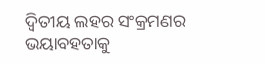ଦ୍ୱିତୀୟ ଲହର ସଂକ୍ରମଣର ଭୟାବହତାକୁ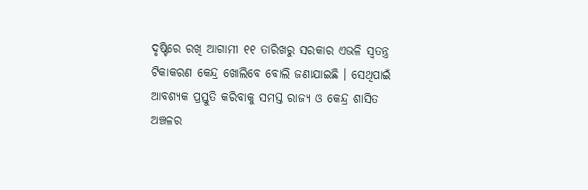ଦୃଷ୍ଟିରେ ରଖି ଆଗାମୀ ୧୧ ତାରିଖରୁ ସରକାର ଏଭଳି ସ୍ୱତନ୍ତ୍ର ଟିକାକରଣ କେନ୍ଦ୍ର ଖୋଲିବେ ବୋଲି ଜଣାଯାଇଛି । ସେଥିପାଇଁ ଆବଶ୍ୟକ ପ୍ରସ୍ତୁତି କରିବାକୁ ସମସ୍ତ ରାଜ୍ୟ ଓ କେନ୍ଦ୍ର ଶାସିତ ଅଞ୍ଚଳର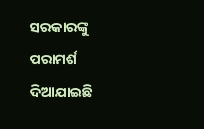ସରକାରଙ୍କୁ ପରାମର୍ଶ ଦିଆଯାଇଛି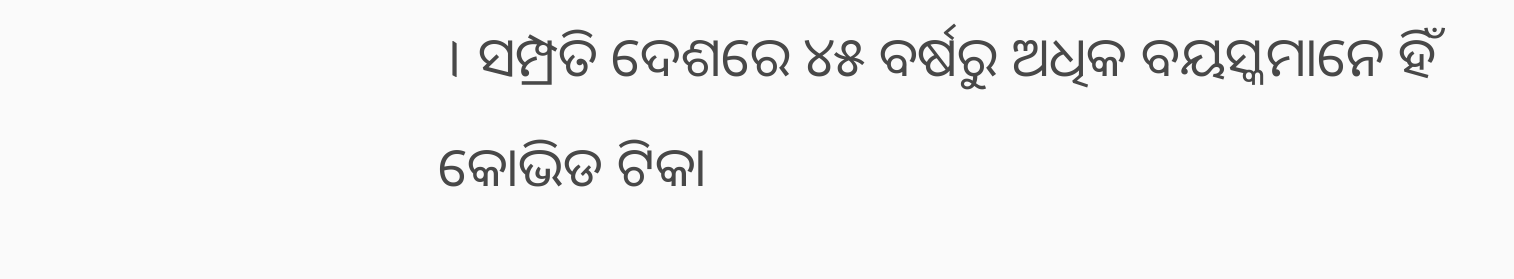। ସମ୍ପ୍ରତି ଦେଶରେ ୪୫ ବର୍ଷରୁ ଅଧିକ ବୟସ୍କମାନେ ହିଁ କୋଭିଡ ଟିକା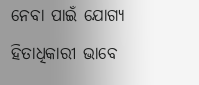ନେବା ପାଇଁ ଯୋଗ୍ୟ ହିତାଧିକାରୀ ଭାବେ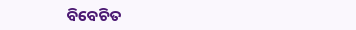ବିବେଚିତ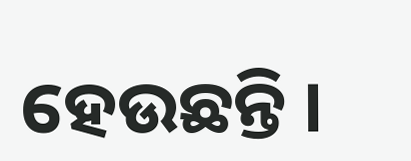ହେଉଛନ୍ତି ।